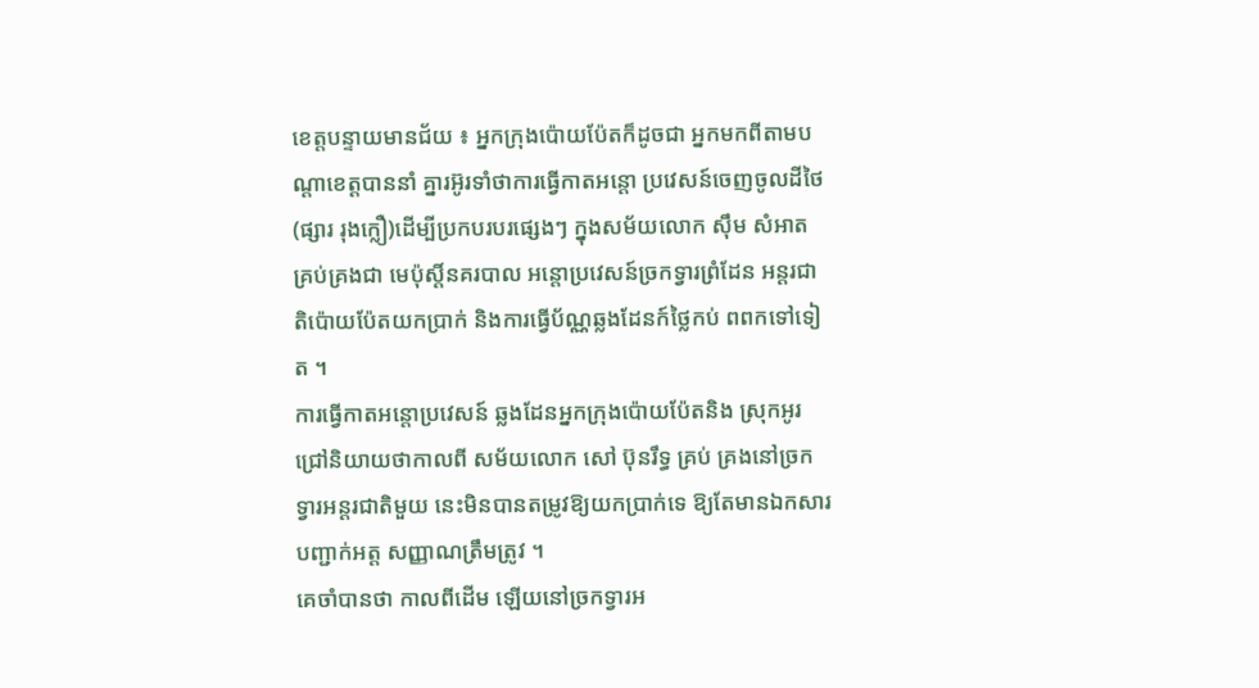ខេត្តបន្ទាយមានជ័យ ៖ អ្នកក្រុងប៉ោយប៉ែតក៏ដូចជា អ្នកមកពីតាមបណ្តាខេត្តបាននាំ គ្នារអ៊ូរទាំថាការធ្វើកាតអន្តោ ប្រវេសន៍ចេញចូលដីថៃ(ផ្សារ រុងក្លឿ)ដើម្បីប្រកបរបរផ្សេងៗ ក្នុងសម័យលោក ស៊ឹម សំអាត គ្រប់គ្រងជា មេប៉ុស្តិ៍នគរបាល អន្តោប្រវេសន៍ច្រកទ្វារព្រំដែន អន្តរជាតិប៉ោយប៉ែតយកប្រាក់ និងការធ្វើប័ណ្ណឆ្លងដែនក៍ថ្លៃកប់ ពពកទៅទៀត ។
ការធ្វើកាតអន្តោប្រវេសន៍ ឆ្លងដែនអ្នកក្រុងប៉ោយប៉ែតនិង ស្រុកអូរជ្រៅនិយាយថាកាលពី សម័យលោក សៅ ប៊ុនរឹទ្ធ គ្រប់ គ្រងនៅច្រកទ្វារអន្តរជាតិមួយ នេះមិនបានតម្រូវឱ្យយកប្រាក់ទេ ឱ្យតែមានឯកសារបញ្ជាក់អត្ត សញ្ញាណត្រឹមត្រូវ ។
គេចាំបានថា កាលពីដើម ឡើយនៅច្រកទ្វារអ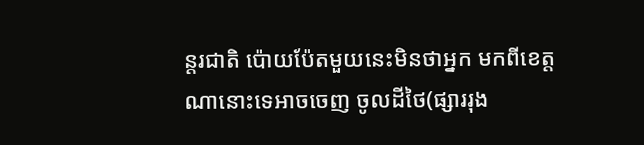ន្តរជាតិ ប៉ោយប៉ែតមួយនេះមិនថាអ្នក មកពីខេត្តណានោះទេអាចចេញ ចូលដីថៃ(ផ្សាររុង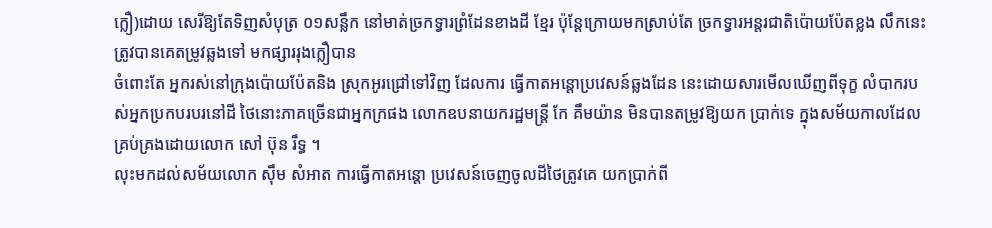ក្លឿ)ដោយ សេរីឱ្យតែទិញសំបុត្រ ០១សន្លឹក នៅមាត់ច្រកទ្វារព្រំដែនខាងដី ខ្មែរ ប៉ុន្តែក្រោយមកស្រាប់តែ ច្រកទ្វារអន្តរជាតិប៉ោយប៉ែតខ្លង លឹកនេះត្រូវបានគេតម្រូវឆ្លងទៅ មកផ្សាររុងក្លឿបាន
ចំពោះតែ អ្នករស់នៅក្រុងប៉ោយប៉ែតនិង ស្រុកអូរជ្រៅទៅវិញ ដែលការ ធ្វើកាតអន្តោប្រវេសន៍ឆ្លងដែន នេះដោយសារមើលឃើញពីទុក្ខ លំបាករបស់អ្នកប្រកបរបរនៅដី ថៃនោះភាគច្រើនជាអ្នកក្រផង លោកឧបនាយករដ្ឋមន្ត្រី កែ គឹមយ៉ាន មិនបានតម្រូវឱ្យយក ប្រាក់ទេ ក្នុងសម័យកាលដែល គ្រប់គ្រងដោយលោក សៅ ប៊ុន រឹទ្ធ ។
លុះមកដល់សម័យលោក ស៊ឹម សំអាត ការធ្វើកាតអន្តោ ប្រវេសន៍ចេញចូលដីថៃត្រូវគេ យកប្រាក់ពី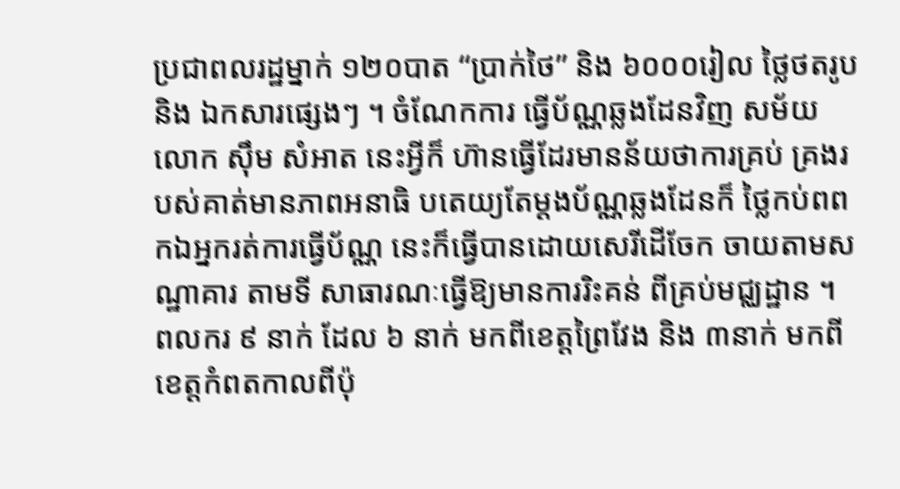ប្រជាពលរដ្ឋម្នាក់ ១២០បាត “ប្រាក់ថៃ” និង ៦០០០រៀល ថ្លៃថតរូបនិង ឯកសារផ្សេងៗ ។ ចំណែកការ ធ្វើប័ណ្ណឆ្លងដែនវិញ សម័យ លោក ស៊ឹម សំអាត នេះអ្វីក៏ ហ៊ានធ្វើដែរមានន័យថាការគ្រប់ គ្រងរបស់គាត់មានភាពអនាធិ បតេយ្យតែម្តងប័ណ្ណឆ្លងដែនក៏ ថ្លៃកប់ពពកឯអ្នករត់ការធ្វើប័ណ្ណ នេះក៏ធ្វើបានដោយសេរីដើចែក ចាយតាមសណ្ឋាគារ តាមទី សាធារណៈធ្វើឱ្យមានការរិះគន់ ពីគ្រប់មជ្ឈដ្ឋាន ។
ពលករ ៩ នាក់ ដែល ៦ នាក់ មកពីខេត្តព្រៃវែង និង ៣នាក់ មកពីខេត្តកំពតកាលពីប៉ុ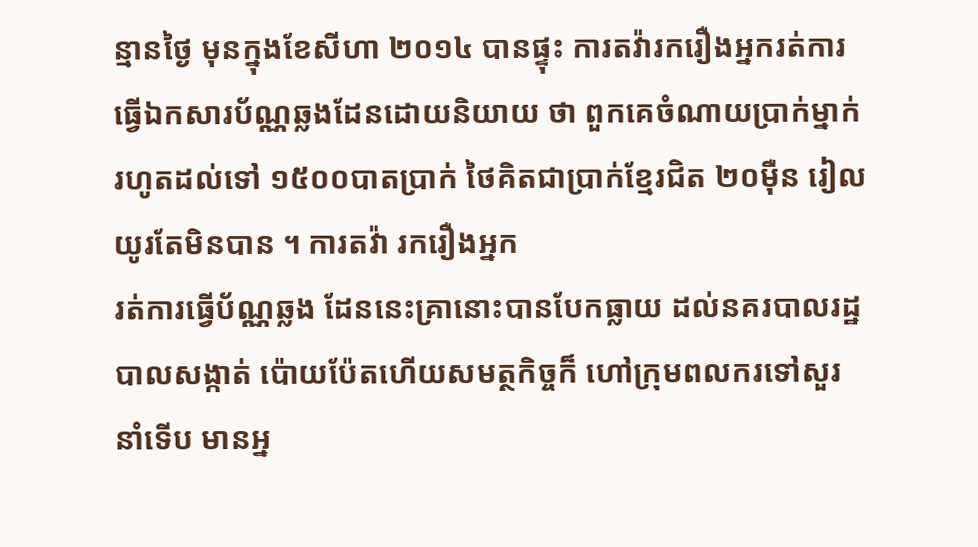ន្មានថ្ងៃ មុនក្នុងខែសីហា ២០១៤ បានផ្ទុះ ការតវ៉ារករឿងអ្នករត់ការធ្វើឯកសារប័ណ្ណឆ្លងដែនដោយនិយាយ ថា ពួកគេចំណាយប្រាក់ម្នាក់ រហូតដល់ទៅ ១៥០០បាតប្រាក់ ថៃគិតជាប្រាក់ខ្មែរជិត ២០ម៉ឺន រៀលយូរតែមិនបាន ។ ការតវ៉ា រករឿងអ្នក
រត់ការធ្វើប័ណ្ណឆ្លង ដែននេះគ្រានោះបានបែកធ្លាយ ដល់នគរបាលរដ្ឋបាលសង្កាត់ ប៉ោយប៉ែតហើយសមត្ថកិច្ចក៏ ហៅក្រុមពលករទៅសួរនាំទើប មានអ្ន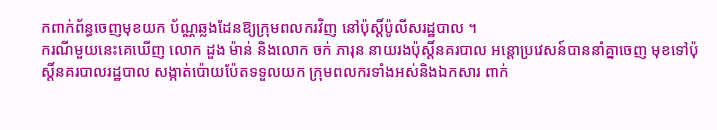កពាក់ព័ន្ធចេញមុខយក ប័ណ្ណឆ្លងដែនឱ្យក្រុមពលករវិញ នៅប៉ុស្តិ៍ប៉ូលីសរដ្ឋបាល ។
ករណីមួយនេះគេឃើញ លោក ដួង ម៉ាន់ និងលោក ចក់ ភារុន នាយរងប៉ុស្តិ៍នគរបាល អន្តោប្រវេសន៍បាននាំគ្នាចេញ មុខទៅប៉ុស្តិ៍នគរបាលរដ្ឋបាល សង្កាត់ប៉ោយប៉ែតទទួលយក ក្រុមពលករទាំងអស់និងឯកសារ ពាក់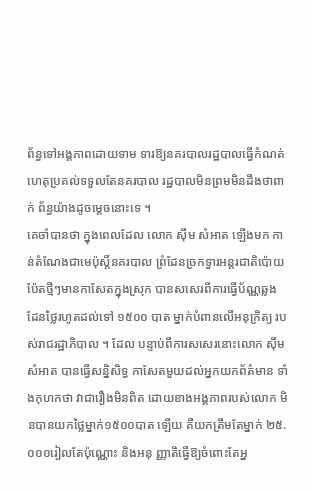ព័ន្ធទៅអង្គភាពដោយទាម ទារឱ្យនគរបាលរដ្ឋបាលធ្វើកំណត់ ហេតុប្រគល់ទទួលតែនគរបាល រដ្ឋបាលមិនព្រមមិនដឹងថាពាក់ ព័ន្ធយ៉ាងដូចម្តេចនោះទេ ។
គេចាំបានថា ក្នុងពេលដែល លោក ស៊ឹម សំអាត ឡើងមក កាន់តំណែងជាមេប៉ុស្តិ៍នគរបាល ព្រំដែនច្រកទ្វារអន្តរជាតិប៉ោយ ប៉ែតថ្មីៗមានកាសែតក្នុងស្រុក បានសសេរពីការធ្វើប័ណ្ណឆ្លង ដែនថ្លៃរហូតដល់ទៅ ១៥០០ បាត ម្នាក់បំពានលើអនុក្រិត្យ របស់រាជរដ្ឋាភិបាល ។ ដែល បន្ទាប់ពីការសសេរនោះលោក ស៊ឹម សំអាត បានធ្វើសន្និសិទ្ធ កាសែតមួយដល់អ្នកយកព័ត៌មាន ទាំងកុហកថា វាជារឿងមិនពិត ដោយខាងអង្គភាពរបស់លោក មិនបានយកថ្លៃម្នាក់១៥០០បាត ឡើយ គឺយកត្រឹមតែម្នាក់ ២៥.០០០រៀលតែប៉ុណ្ណោះ និងអនុ ញ្ញាតិធ្វើឱ្យចំពោះតែអ្ន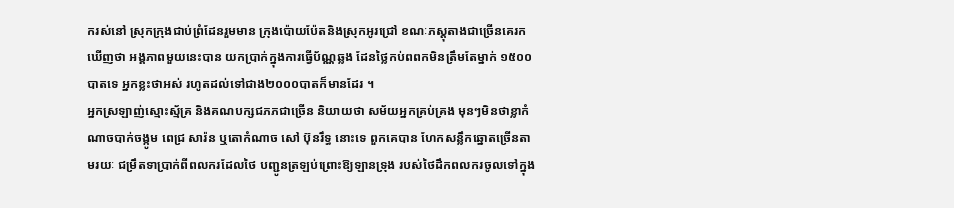ករស់នៅ ស្រុកក្រុងជាប់ព្រំដែនរួមមាន ក្រុងប៉ោយប៉ែតនិងស្រុកអូរជ្រៅ ខណៈភស្តុតាងជាច្រើនគេរកឃើញថា អង្គភាពមួយនេះបាន យកប្រាក់ក្នុងការធ្វើប័ណ្ណឆ្លង ដែនថ្លៃកប់ពពកមិនត្រឹមតែម្នាក់ ១៥០០បាតទេ អ្នកខ្លះថាអស់ រហូតដល់ទៅជាង២០០០បាតក៏មានដែរ ។
អ្នកស្រឡាញ់ស្មោះស្ម័គ្រ និងគណបក្សជភភជាច្រើន និយាយថា សម័យអ្នកគ្រប់គ្រង មុនៗមិនថាខ្លាកំណាចបាក់ចង្កូម ពេជ្រ សារ៉ន ឬតោកំណាច សៅ ប៊ុនរឹទ្ធ នោះទេ ពួកគេបាន ហែកសន្លឹកឆ្នោតច្រើនតាមរយៈ ជម្រឹតទាប្រាក់ពីពលករដែលថៃ បញ្ជូនត្រឡប់ព្រោះឱ្យឡានទ្រុង របស់ថៃដឹកពលករចូលទៅក្នុង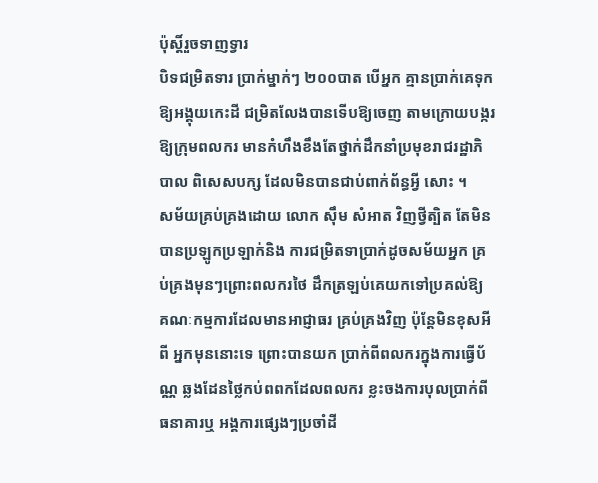ប៉ុស្តិ៍រួចទាញទ្វារ
បិទជម្រិតទារ ប្រាក់ម្នាក់ៗ ២០០បាត បើអ្នក គ្មានប្រាក់គេទុកឱ្យអង្គុយកេះដី ជម្រិតលែងបានទើបឱ្យចេញ តាមក្រោយបង្ករឱ្យក្រុមពលករ មានកំហឹងខឹងតែថ្នាក់ដឹកនាំប្រមុខរាជរដ្ឋាភិបាល ពិសេសបក្ស ដែលមិនបានជាប់ពាក់ព័ន្ធអ្វី សោះ ។
សម័យគ្រប់គ្រងដោយ លោក ស៊ឹម សំអាត វិញថ្វីត្បិត តែមិនបានប្រឡូកប្រឡាក់និង ការជម្រិតទាប្រាក់ដូចសម័យអ្នក គ្រប់គ្រងមុនៗព្រោះពលករថៃ ដឹកត្រឡប់គេយកទៅប្រគល់ឱ្យ គណៈកម្មការដែលមានអាជ្ញាធរ គ្រប់គ្រងវិញ ប៉ុន្តែមិនខុសអីពី អ្នកមុននោះទេ ព្រោះបានយក ប្រាក់ពីពលករក្នុងការធ្វើប័ណ្ណ ឆ្លងដែនថ្លៃកប់ពពកដែលពលករ ខ្លះចងការបុលប្រាក់ពីធនាគារឬ អង្គការផ្សេងៗប្រចាំដី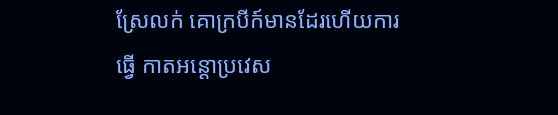ស្រែលក់ គោក្របីក៍មានដែរហើយការធ្វើ កាតអន្តោប្រវេស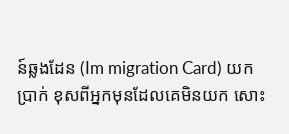ន៍ឆ្លងដែន (Im migration Card) យកប្រាក់ ខុសពីអ្នកមុនដែលគេមិនយក សោះ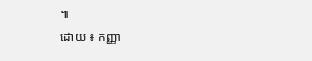៕
ដោយ ៖ កញ្ញា